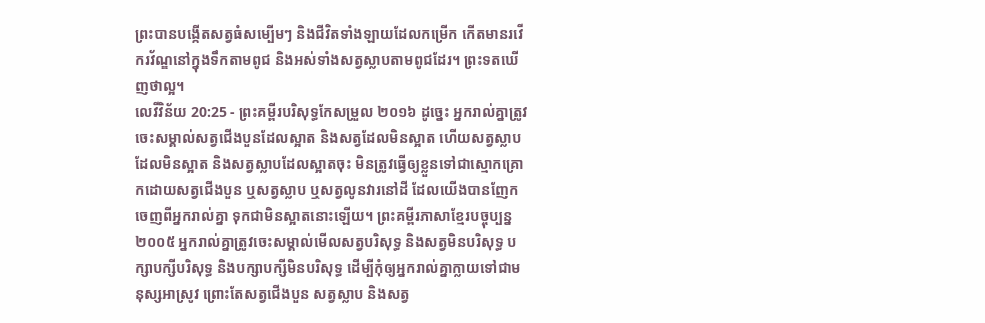ព្រះបានបង្កើតសត្វធំសម្បើមៗ និងជីវិតទាំងឡាយដែលកម្រើក កើតមានរវើករវ័ណ្ឌនៅក្នុងទឹកតាមពូជ និងអស់ទាំងសត្វស្លាបតាមពូជដែរ។ ព្រះទតឃើញថាល្អ។
លេវីវិន័យ 20:25 - ព្រះគម្ពីរបរិសុទ្ធកែសម្រួល ២០១៦ ដូច្នេះ អ្នករាល់គ្នាត្រូវចេះសម្គាល់សត្វជើងបួនដែលស្អាត និងសត្វដែលមិនស្អាត ហើយសត្វស្លាបដែលមិនស្អាត និងសត្វស្លាបដែលស្អាតចុះ មិនត្រូវធ្វើឲ្យខ្លួនទៅជាស្មោកគ្រោកដោយសត្វជើងបួន ឬសត្វស្លាប ឬសត្វលូនវារនៅដី ដែលយើងបានញែកចេញពីអ្នករាល់គ្នា ទុកជាមិនស្អាតនោះឡើយ។ ព្រះគម្ពីរភាសាខ្មែរបច្ចុប្បន្ន ២០០៥ អ្នករាល់គ្នាត្រូវចេះសម្គាល់មើលសត្វបរិសុទ្ធ និងសត្វមិនបរិសុទ្ធ បក្សាបក្សីបរិសុទ្ធ និងបក្សាបក្សីមិនបរិសុទ្ធ ដើម្បីកុំឲ្យអ្នករាល់គ្នាក្លាយទៅជាមនុស្សអាស្រូវ ព្រោះតែសត្វជើងបួន សត្វស្លាប និងសត្វ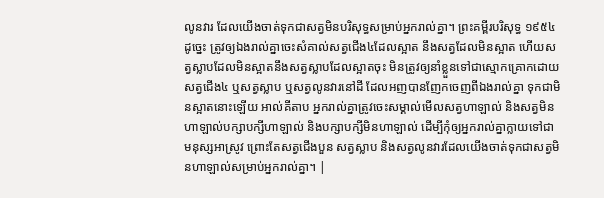លូនវារ ដែលយើងចាត់ទុកជាសត្វមិនបរិសុទ្ធសម្រាប់អ្នករាល់គ្នា។ ព្រះគម្ពីរបរិសុទ្ធ ១៩៥៤ ដូច្នេះ ត្រូវឲ្យឯងរាល់គ្នាចេះសំគាល់សត្វជើង៤ដែលស្អាត នឹងសត្វដែលមិនស្អាត ហើយសត្វស្លាបដែលមិនស្អាតនឹងសត្វស្លាបដែលស្អាតចុះ មិនត្រូវឲ្យនាំខ្លួនទៅជាស្មោកគ្រោកដោយសត្វជើង៤ ឬសត្វស្លាប ឬសត្វលូនវារនៅដី ដែលអញបានញែកចេញពីឯងរាល់គ្នា ទុកជាមិនស្អាតនោះឡើយ អាល់គីតាប អ្នករាល់គ្នាត្រូវចេះសម្គាល់មើលសត្វហាឡាល់ និងសត្វមិនហាឡាល់បក្សាបក្សីហាឡាល់ និងបក្សាបក្សីមិនហាឡាល់ ដើម្បីកុំឲ្យអ្នករាល់គ្នាក្លាយទៅជាមនុស្សអាស្រូវ ព្រោះតែសត្វជើងបួន សត្វស្លាប និងសត្វលូនវារដែលយើងចាត់ទុកជាសត្វមិនហាឡាល់សម្រាប់អ្នករាល់គ្នា។ |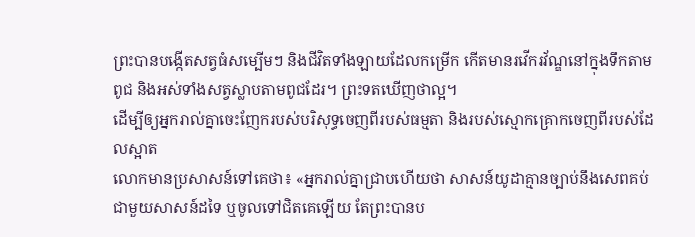ព្រះបានបង្កើតសត្វធំសម្បើមៗ និងជីវិតទាំងឡាយដែលកម្រើក កើតមានរវើករវ័ណ្ឌនៅក្នុងទឹកតាមពូជ និងអស់ទាំងសត្វស្លាបតាមពូជដែរ។ ព្រះទតឃើញថាល្អ។
ដើម្បីឲ្យអ្នករាល់គ្នាចេះញែករបស់បរិសុទ្ធចេញពីរបស់ធម្មតា និងរបស់ស្មោកគ្រោកចេញពីរបស់ដែលស្អាត
លោកមានប្រសាសន៍ទៅគេថា៖ «អ្នករាល់គ្នាជ្រាបហើយថា សាសន៍យូដាគ្មានច្បាប់នឹងសេពគប់ជាមួយសាសន៍ដទៃ ឬចូលទៅជិតគេឡើយ តែព្រះបានប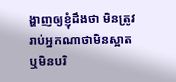ង្ហាញឲ្យខ្ញុំដឹងថា មិនត្រូវរាប់អ្នកណាថាមិនស្អាត ឬមិនបរិ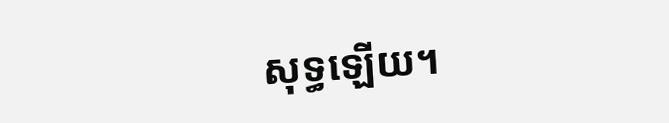សុទ្ធឡើយ។